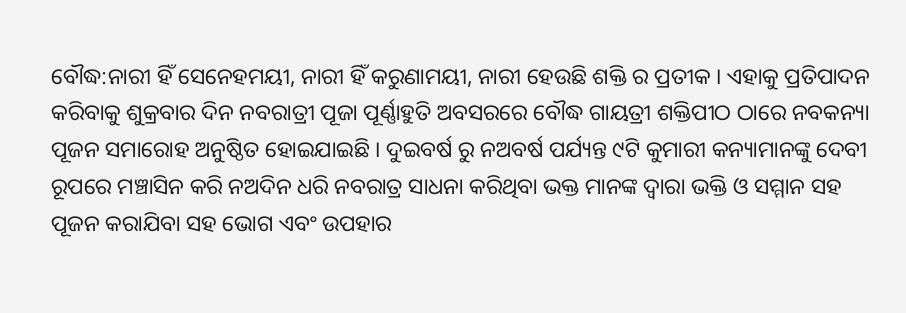ବୌଦ୍ଧ:ନାରୀ ହିଁ ସେନେହମୟୀ, ନାରୀ ହିଁ କରୁଣାମୟୀ, ନାରୀ ହେଉଛି ଶକ୍ତି ର ପ୍ରତୀକ । ଏହାକୁ ପ୍ରତିପାଦନ କରିବାକୁ ଶୁକ୍ରବାର ଦିନ ନବରାତ୍ରୀ ପୂଜା ପୂର୍ଣ୍ଣାହୁତି ଅବସରରେ ବୌଦ୍ଧ ଗାୟତ୍ରୀ ଶକ୍ତିପୀଠ ଠାରେ ନବକନ୍ୟା ପୂଜନ ସମାରୋହ ଅନୁଷ୍ଠିତ ହୋଇଯାଇଛି । ଦୁଇବର୍ଷ ରୁ ନଅବର୍ଷ ପର୍ଯ୍ୟନ୍ତ ୯ଟି କୁମାରୀ କନ୍ୟାମାନଙ୍କୁ ଦେବୀ ରୂପରେ ମଞ୍ଚାସିନ କରି ନଅଦିନ ଧରି ନବରାତ୍ର ସାଧନା କରିଥିବା ଭକ୍ତ ମାନଙ୍କ ଦ୍ୱାରା ଭକ୍ତି ଓ ସମ୍ମାନ ସହ ପୂଜନ କରାଯିବା ସହ ଭୋଗ ଏବଂ ଉପହାର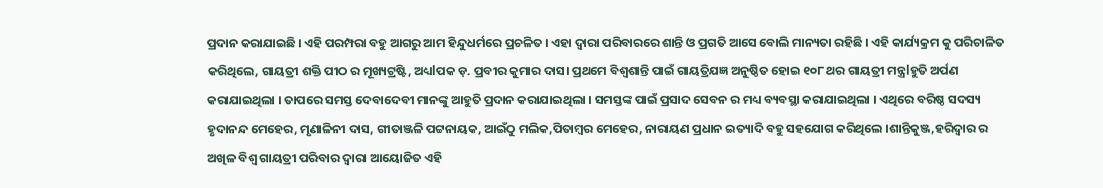ପ୍ରଦାନ କରାଯାଇଛି । ଏହି ପରମ୍ପରା ବହୁ ଆଗରୁ ଆମ ହିନ୍ଦୁଧର୍ମରେ ପ୍ରଚଳିତ । ଏହା ଦ୍ବାରା ପରିବାରରେ ଶାନ୍ତି ଓ ପ୍ରଗତି ଆସେ ବୋଲି ମାନ୍ୟତା ରହିଛି । ଏହି କାର୍ଯ୍ୟକ୍ରମ କୁ ପରିଚାଳିତ କରିଥିଲେ, ଗାୟତ୍ରୀ ଶକ୍ତି ପୀଠ ର ମୂଖ୍ୟଟ୍ରଷ୍ଟି, ଅଧ୍ୟlପକ ଡ଼. ପ୍ରବୀର କୁମାର ଦାସ। ପ୍ରଥମେ ବିଶ୍ଵଶାନ୍ତି ପାଇଁ ଗାୟତ୍ରିଯଜ୍ଞ ଅନୁଷ୍ଠିତ ହୋଇ ୧୦୮ ଥର ଗାୟତ୍ରୀ ମନ୍ତ୍ରlହୁତି ଅର୍ପଣ କରାଯାଇଥିଲା । ତାପରେ ସମସ୍ତ ଦେବାଦେବୀ ମାନଙ୍କୁ ଆହୁତି ପ୍ରଦାନ କରାଯାଇଥିଲା । ସମସ୍ତଙ୍କ ପାଇଁ ପ୍ରସାଦ ସେବନ ର ମଧ୍ୟ ବ୍ୟବସ୍ଥା କରାଯାଇଥିଲା । ଏଥିରେ ବରିଷ୍ଠ ସଦସ୍ୟ ହୃଦାନନ୍ଦ ମେହେର, ମୃଣାଳିନୀ ଦାସ, ଗୀତାଞ୍ଜଳି ପଟ୍ଟନାୟକ, ଆଇଁଠୁ ମଲିକ,ପିତାମ୍ବର ମେହେର, ନାରାୟଣ ପ୍ରଧାନ ଇତ୍ୟାଦି ବହୁ ସହଯୋଗ କରିଥିଲେ ।ଶାନ୍ତିକୁଞ୍ଜ,ହରିଦ୍ଵାର ର ଅଖିଳ ବିଶ୍ଵ ଗାୟତ୍ରୀ ପରିବାର ଦ୍ବାରା ଆୟୋଜିତ ଏହି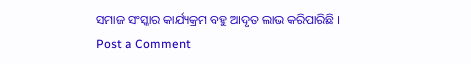ସମାଜ ସଂସ୍କାର କାର୍ଯ୍ୟକ୍ରମ ବହୁ ଆଦୃତ ଲାଭ କରିପାରିଛି ।
Post a Comment